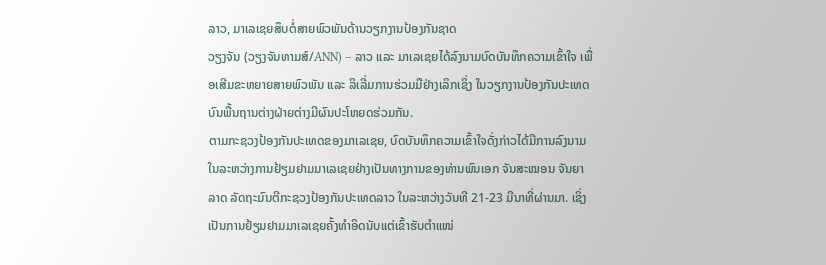ລາວ, ມາເລເຊຍສຶບຕໍ່ສາຍພົວພັນດ້ານວຽກງານປ້ອງກັນຊາດ
ວຽງຈັນ (ວຽງຈັນທາມສ໌/ANN) – ລາວ ແລະ ມາເລເຊຍໄດ້ລົງນາມບົດບັນທຶກຄວາມເຂົ້າໃຈ ເພື່ອເສີມຂະຫຍາຍສາຍພົວພັນ ແລະ ລິເລີ່ມການຮ່ວມມືຢ່າງເລິກເຊິ່ງ ໃນວຽກງານປ້ອງກັນປະເທດ ບົນພື້ນຖານຕ່າງຝ່າຍຕ່າງມີຜົນປະໂຫຍດຮ່ວມກັນ.
ຕາມກະຊວງປ້ອງກັນປະເທດຂອງມາເລເຊຍ, ບົດບັນທຶກຄວາມເຂົ້າໃຈດັ່ງກ່າວໄດ້ມີການລົງນາມ ໃນລະຫວ່າງການຢ້ຽມຢາມມາເລເຊຍຢ່າງເປັນທາງການຂອງທ່ານພົນເອກ ຈັນສະໝອນ ຈັນຍາລາດ ລັດຖະມົນຕີກະຊວງປ້ອງກັນປະເທດລາວ ໃນລະຫວ່າງວັນທີ 21-23 ມີນາທີ່ຜ່ານມາ. ເຊິ່ງເປັນການຢ້ຽມຢາມມາເລເຊຍຄັ້ງທຳອິດນັບແຕ່ເຂົ້າຮັບຕຳແໜ່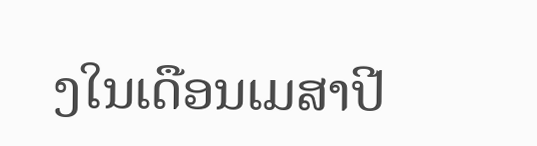ງໃນເດືອນເມສາປີ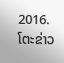2016.
ໂຕະຂ່າວ